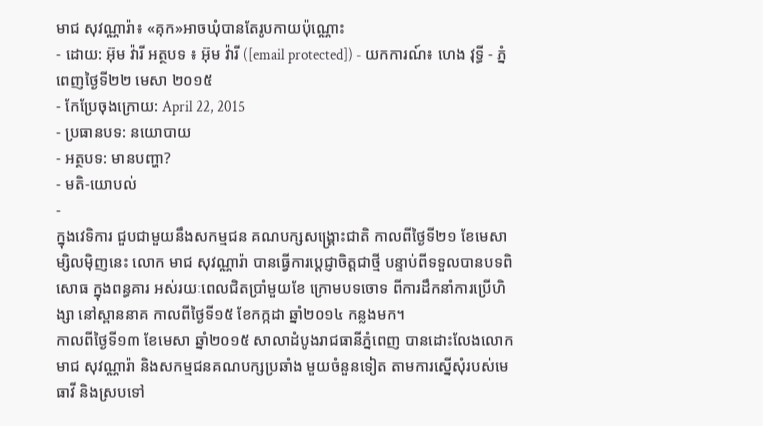មាជ សុវណ្ណារ៉ា៖ «គុក»អាចឃុំបានតែរូបកាយប៉ុណ្ណោះ
- ដោយ: អ៊ុម វ៉ារី អត្ថបទ ៖ អ៊ុម វ៉ារី ([email protected]) - យកការណ៍៖ ហេង វុទ្ធី - ភ្នំពេញថ្ងៃទី២២ មេសា ២០១៥
- កែប្រែចុងក្រោយ: April 22, 2015
- ប្រធានបទ: នយោបាយ
- អត្ថបទ: មានបញ្ហា?
- មតិ-យោបល់
-
ក្នុងវេទិការ ជួបជាមួយនឹងសកម្មជន គណបក្សសង្គ្រោះជាតិ កាលពីថ្ងៃទី២១ ខែមេសា ម្សិលម៉ិញនេះ លោក មាជ សុវណ្ណារ៉ា បានធ្វើការប្តេជ្ញាចិត្តជាថ្មី បន្ទាប់ពីទទួលបានបទពិសោធ ក្នុងពន្ធគារ អស់រយៈពេលជិតប្រាំមួយខែ ក្រោមបទចោទ ពីការដឹកនាំការប្រើហិង្សា នៅស្ពាននាគ កាលពីថ្ងៃទី១៥ ខែកក្កដា ឆ្នាំ២០១៤ កន្លងមក។
កាលពីថ្ងៃទី១៣ ខែមេសា ឆ្នាំ២០១៥ សាលាដំបូងរាជធានីភ្នំពេញ បានដោះលែងលោកមាជ សុវណ្ណារ៉ា និងសកម្មជនគណបក្សប្រឆាំង មួយចំនួនទៀត តាមការស្នើសុំរបស់មេធាវី និងស្របទៅ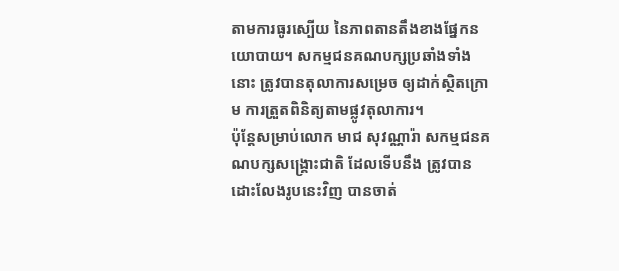តាមការធូរស្បើយ នៃភាពតានតឹងខាងផ្នែកនយោបាយ។ សកម្មជនគណបក្សប្រឆាំងទាំងនោះ ត្រូវបានតុលាការសម្រេច ឲ្យដាក់ស្ថិតក្រោម ការត្រួតពិនិត្យតាមផ្លូវតុលាការ។
ប៉ុន្តែសម្រាប់លោក មាជ សុវណ្ណារ៉ា សកម្មជនគណបក្សសង្គ្រោះជាតិ ដែលទើបនឹង ត្រូវបានដោះលែងរូបនេះវិញ បានចាត់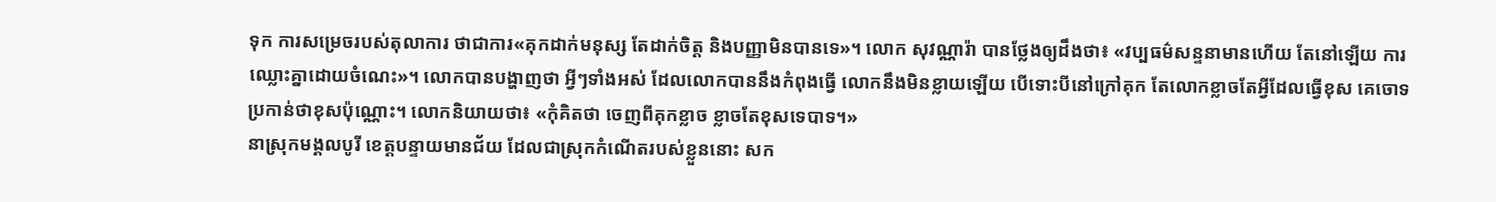ទុក ការសម្រេចរបស់តុលាការ ថាជាការ«គុកដាក់មនុស្ស តែដាក់ចិត្ត និងបញ្ញាមិនបានទេ»។ លោក សុវណ្ណារ៉ា បានថ្លែងឲ្យដឹងថា៖ «វប្បធម៌សន្ទនាមានហើយ តែនៅឡើយ ការឈ្លោះគ្នាដោយចំណេះ»។ លោកបានបង្ហាញថា អ្វីៗទាំងអស់ ដែលលោកបាននឹងកំពុងធ្វើ លោកនឹងមិនខ្លាយឡើយ បើទោះបីនៅក្រៅគុក តែលោកខ្លាចតែអ្វីដែលធ្វើខុស គេចោទប្រកាន់ថាខុសប៉ុណ្ណោះ។ លោកនិយាយថា៖ «កុំគិតថា ចេញពីគុកខ្លាច ខ្លាចតែខុសទេបាទ។»
នាស្រុកមង្គលបូរី ខេត្តបន្ទាយមានជ័យ ដែលជាស្រុកកំណើតរបស់ខ្លួននោះ សក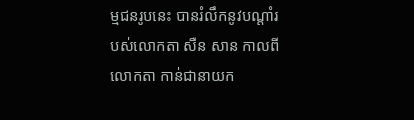ម្មជនរូបនេះ បានរំលឹកនូវបណ្តាំរបស់លោកតា សឺន សាន កាលពីលោកតា កាន់ជានាយក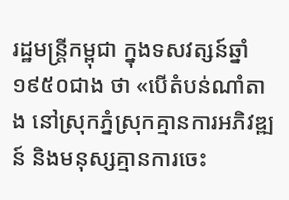រដ្ឋមន្រ្តីកម្ពុជា ក្នុងទសវត្សន៍ឆ្នាំ១៩៥០ជាង ថា «បើតំបន់ណាំតាង នៅស្រុកភ្នំស្រុកគ្មានការអភិវឌ្ឍន៍ និងមនុស្សគ្មានការចេះ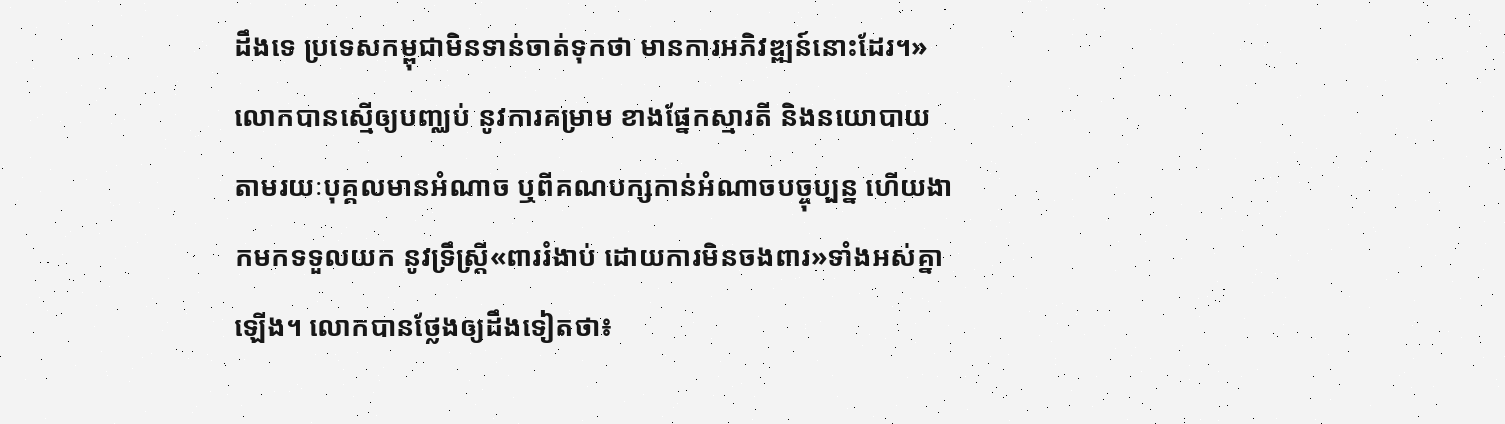ដឹងទេ ប្រទេសកម្ពុជាមិនទាន់ចាត់ទុកថា មានការអភិវឌ្ឍន៍នោះដែរ។»
លោកបានស្មើឲ្យបញ្ឈប់ នូវការគម្រាម ខាងផ្នែកស្មារតី និងនយោបាយ តាមរយៈបុគ្គលមានអំណាច ឬពីគណបក្សកាន់អំណាចបច្ចុប្បន្ន ហើយងាកមកទទួលយក នូវទ្រឹស្រ្តី«ពាររំងាប់ ដោយការមិនចងពារ»ទាំងអស់គ្នាឡើង។ លោកបានថ្លែងឲ្យដឹងទៀតថា៖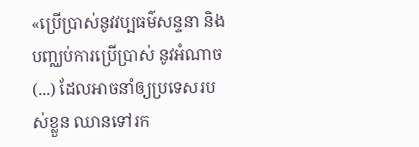«ប្រើប្រាស់នូវវប្បធម៌សន្ទនា និងបញ្ឈប់ការប្រើប្រាស់ នូវអំណាច (...) ដែលអាចនាំឲ្យប្រទេសរបស់ខ្លួន ឈានទៅរក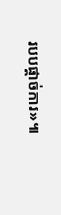របបផ្តាច់ការ»៕